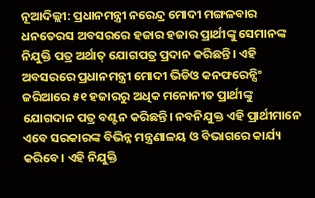ନୂଆଦିଲ୍ଲୀ: ପ୍ରଧାନମନ୍ତ୍ରୀ ନରେନ୍ଦ୍ର ମୋଦୀ ମଙ୍ଗଳବାର ଧନତେରସ ଅବସରରେ ହଜାର ହଜାର ପ୍ରାର୍ଥୀଙ୍କୁ ସେମାନଙ୍କ ନିଯୁକ୍ତି ପତ୍ର ଅର୍ଥାତ୍ ଯୋଗପତ୍ର ପ୍ରଦାନ କରିଛନ୍ତି। ଏହି ଅବସରରେ ପ୍ରଧାନମନ୍ତ୍ରୀ ମୋଦୀ ଭିଡିଓ କନଫରେନ୍ସିଂ ଜରିଆରେ ୫୧ ହଜାରରୁ ଅଧିକ ମନୋନୀତ ପ୍ରାର୍ଥୀଙ୍କୁ ଯୋଗଦାନ ପତ୍ର ବଣ୍ଟନ କରିଛନ୍ତି। ନବନିଯୁକ୍ତ ଏହି ପ୍ରାର୍ଥୀମାନେ ଏବେ ସରକାରଙ୍କ ବିଭିନ୍ନ ମନ୍ତ୍ରଣାଳୟ ଓ ବିଭାଗରେ କାର୍ଯ୍ୟ କରିବେ। ଏହି ନିଯୁକ୍ତି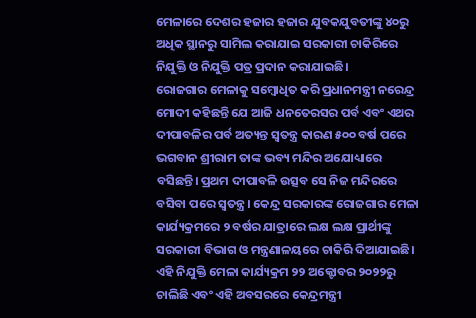ମେଳାରେ ଦେଶର ହଜାର ହଜାର ଯୁବକଯୁବତୀଙ୍କୁ ୪୦ରୁ ଅଧିକ ସ୍ଥାନରୁ ସାମିଲ କରାଯାଇ ସରକାରୀ ଚାକିରିରେ ନିଯୁକ୍ତି ଓ ନିଯୁକ୍ତି ପତ୍ର ପ୍ରଦାନ କରାଯାଇଛି।
ରୋଜଗାର ମେଳାକୁ ସମ୍ବୋଧିତ କରି ପ୍ରଧାନମନ୍ତ୍ରୀ ନରେନ୍ଦ୍ର ମୋଦୀ କହିଛନ୍ତି ଯେ ଆଜି ଧନତେରସର ପର୍ବ ଏବଂ ଏଥର ଦୀପାବଳିର ପର୍ବ ଅତ୍ୟନ୍ତ ସ୍ୱତନ୍ତ୍ର କାରଣ ୫୦୦ ବର୍ଷ ପରେ ଭଗବାନ ଶ୍ରୀରାମ ତାଙ୍କ ଭବ୍ୟ ମନ୍ଦିର ଅଯୋଧ୍ୟାରେ ବସିଛନ୍ତି। ପ୍ରଥମ ଦୀପାବଳି ଉତ୍ସବ ସେ ନିଜ ମନ୍ଦିରରେ ବସିବା ପରେ ସ୍ୱତନ୍ତ୍ର। କେନ୍ଦ୍ର ସରକାରଙ୍କ ରୋଜଗାର ମେଳା କାର୍ଯ୍ୟକ୍ରମରେ ୨ ବର୍ଷର ଯାତ୍ରାରେ ଲକ୍ଷ ଲକ୍ଷ ପ୍ରାର୍ଥୀଙ୍କୁ ସରକାରୀ ବିଭାଗ ଓ ମନ୍ତ୍ରଣାଳୟରେ ଚାକିରି ଦିଆଯାଇଛି।
ଏହି ନିଯୁକ୍ତି ମେଳା କାର୍ଯ୍ୟକ୍ରମ ୨୨ ଅକ୍ଟୋବର ୨୦୨୨ରୁ ଚାଲିଛି ଏବଂ ଏହି ଅବସରରେ କେନ୍ଦ୍ରମନ୍ତ୍ରୀ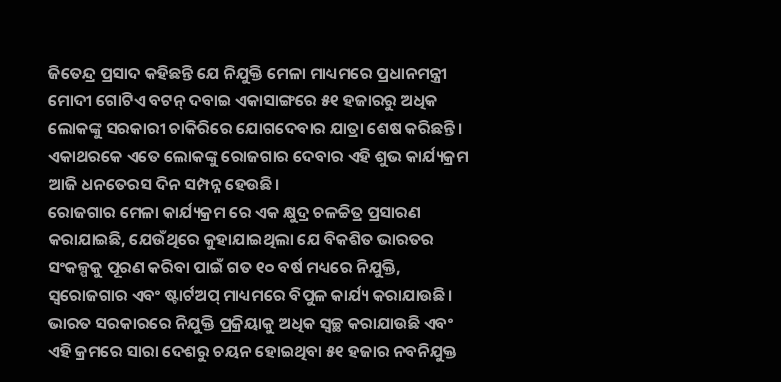ଜିତେନ୍ଦ୍ର ପ୍ରସାଦ କହିଛନ୍ତି ଯେ ନିଯୁକ୍ତି ମେଳା ମାଧ୍ୟମରେ ପ୍ରଧାନମନ୍ତ୍ରୀ ମୋଦୀ ଗୋଟିଏ ବଟନ୍ ଦବାଇ ଏକାସାଙ୍ଗରେ ୫୧ ହଜାରରୁ ଅଧିକ ଲୋକଙ୍କୁ ସରକାରୀ ଚାକିରିରେ ଯୋଗଦେବାର ଯାତ୍ରା ଶେଷ କରିଛନ୍ତି। ଏକାଥରକେ ଏତେ ଲୋକଙ୍କୁ ରୋଜଗାର ଦେବାର ଏହି ଶୁଭ କାର୍ଯ୍ୟକ୍ରମ ଆଜି ଧନତେରସ ଦିନ ସମ୍ପନ୍ନ ହେଉଛି।
ରୋଜଗାର ମେଳା କାର୍ଯ୍ୟକ୍ରମ ରେ ଏକ କ୍ଷୁଦ୍ର ଚଳଚ୍ଚିତ୍ର ପ୍ରସାରଣ କରାଯାଇଛି, ଯେଉଁଥିରେ କୁହାଯାଇଥିଲା ଯେ ବିକଶିତ ଭାରତର ସଂକଳ୍ପକୁ ପୂରଣ କରିବା ପାଇଁ ଗତ ୧୦ ବର୍ଷ ମଧ୍ୟରେ ନିଯୁକ୍ତି, ସ୍ୱରୋଜଗାର ଏବଂ ଷ୍ଟାର୍ଟଅପ୍ ମାଧ୍ୟମରେ ବିପୁଳ କାର୍ଯ୍ୟ କରାଯାଉଛି। ଭାରତ ସରକାରରେ ନିଯୁକ୍ତି ପ୍ରକ୍ରିୟାକୁ ଅଧିକ ସ୍ୱଚ୍ଛ କରାଯାଉଛି ଏବଂ ଏହି କ୍ରମରେ ସାରା ଦେଶରୁ ଚୟନ ହୋଇଥିବା ୫୧ ହଜାର ନବନିଯୁକ୍ତ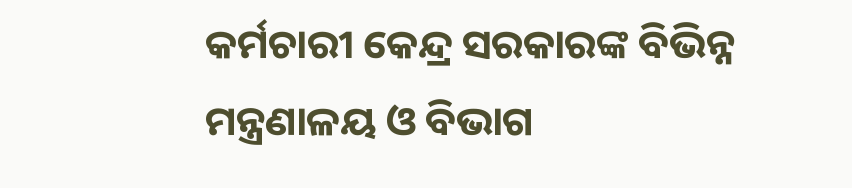କର୍ମଚାରୀ କେନ୍ଦ୍ର ସରକାରଙ୍କ ବିଭିନ୍ନ ମନ୍ତ୍ରଣାଳୟ ଓ ବିଭାଗ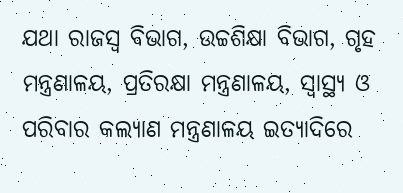ଯଥା ରାଜସ୍ୱ ବିଭାଗ, ଉଚ୍ଚଶିକ୍ଷା ବିଭାଗ, ଗୃହ ମନ୍ତ୍ରଣାଳୟ, ପ୍ରତିରକ୍ଷା ମନ୍ତ୍ରଣାଳୟ, ସ୍ୱାସ୍ଥ୍ୟ ଓ ପରିବାର କଲ୍ୟାଣ ମନ୍ତ୍ରଣାଳୟ ଇତ୍ୟାଦିରେ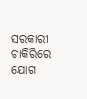ସରକାରୀ ଚାକିରିରେ ଯୋଗ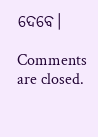ଦେବେ।

Comments are closed.